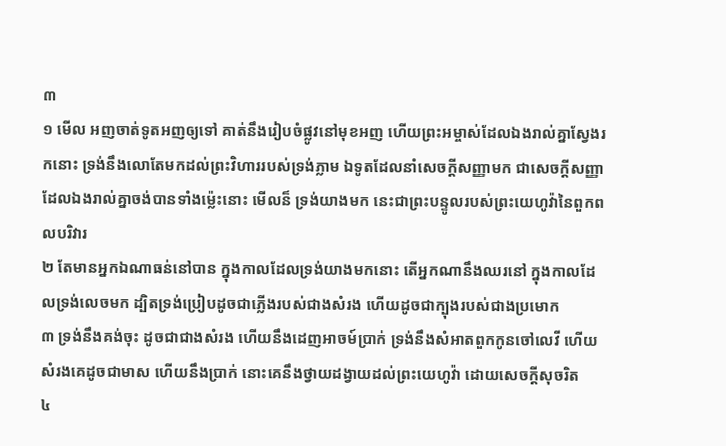៣
១ មើល អញចាត់ទូតអញឲ្យទៅ គាត់នឹងរៀបចំផ្លូវនៅមុខអញ ហើយព្រះអម្ចាស់ដែលឯងរាល់គ្នាស្វែងរកនោះ ទ្រង់នឹងលោតែមកដល់ព្រះវិហាររបស់ទ្រង់ភ្លាម ឯទូតដែលនាំសេចក្តីសញ្ញាមក ជាសេចក្តីសញ្ញាដែលឯងរាល់គ្នាចង់បានទាំងម៉្លេះនោះ មើលន៏ ទ្រង់យាងមក នេះជាព្រះបន្ទូលរបស់ព្រះយេហូវ៉ានៃពួកពលបរិវារ
២ តែមានអ្នកឯណាធន់នៅបាន ក្នុងកាលដែលទ្រង់យាងមកនោះ តើអ្នកណានឹងឈរនៅ ក្នុងកាលដែលទ្រង់លេចមក ដ្បិតទ្រង់ប្រៀបដូចជាភ្លើងរបស់ជាងសំរង ហើយដូចជាក្បុងរបស់ជាងប្រមោក
៣ ទ្រង់នឹងគង់ចុះ ដូចជាជាងសំរង ហើយនឹងដេញអាចម៍ប្រាក់ ទ្រង់នឹងសំអាតពួកកូនចៅលេវី ហើយសំរងគេដូចជាមាស ហើយនឹងប្រាក់ នោះគេនឹងថ្វាយដង្វាយដល់ព្រះយេហូវ៉ា ដោយសេចក្តីសុចរិត
៤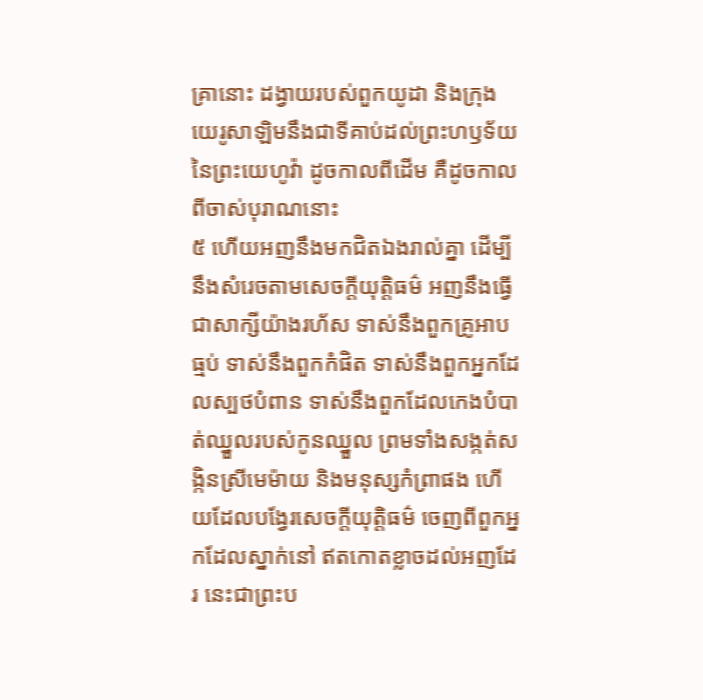គ្រានោះ ដង្វាយរបស់ពួកយូដា និងក្រុងយេរូសាឡិមនឹងជាទីគាប់ដល់ព្រះហឫទ័យនៃព្រះយេហូវ៉ា ដូចកាលពីដើម គឺដូចកាលពីចាស់បុរាណនោះ
៥ ហើយអញនឹងមកជិតឯងរាល់គ្នា ដើម្បីនឹងសំរេចតាមសេចក្តីយុត្តិធម៌ អញនឹងធ្វើជាសាក្សីយ៉ាងរហ័ស ទាស់នឹងពួកគ្រូអាបធ្មប់ ទាស់នឹងពួកកំផិត ទាស់នឹងពួកអ្នកដែលស្បថបំពាន ទាស់នឹងពួកដែលកេងបំបាត់ឈ្នួលរបស់កូនឈ្នួល ព្រមទាំងសង្កត់សង្កិនស្រីមេម៉ាយ និងមនុស្សកំព្រាផង ហើយដែលបង្វែរសេចក្តីយុត្តិធម៌ ចេញពីពួកអ្នកដែលស្នាក់នៅ ឥតកោតខ្លាចដល់អញដែរ នេះជាព្រះប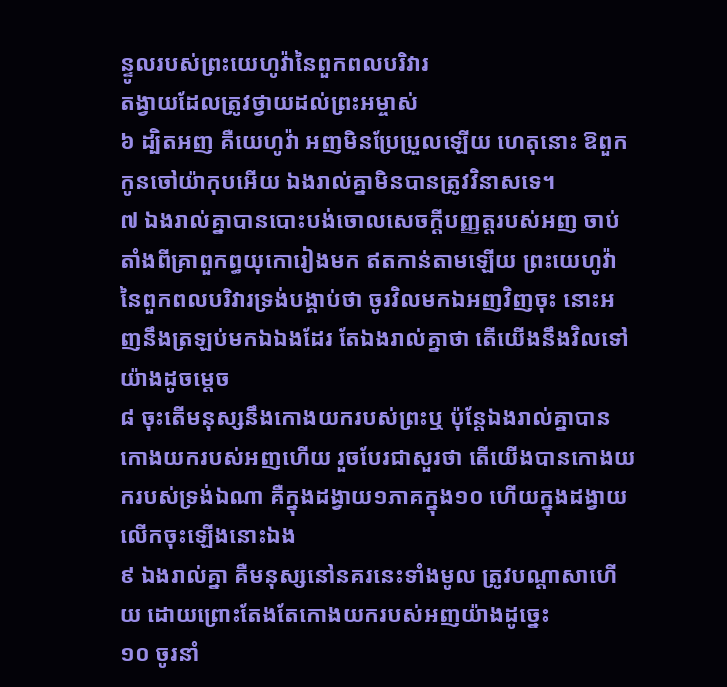ន្ទូលរបស់ព្រះយេហូវ៉ានៃពួកពលបរិវារ
តង្វាយដែលត្រូវថ្វាយដល់ព្រះអម្ចាស់
៦ ដ្បិតអញ គឺយេហូវ៉ា អញមិនប្រែប្រួលឡើយ ហេតុនោះ ឱពួកកូនចៅយ៉ាកុបអើយ ឯងរាល់គ្នាមិនបានត្រូវវិនាសទេ។
៧ ឯងរាល់គ្នាបានបោះបង់ចោលសេចក្តីបញ្ញត្តរបស់អញ ចាប់តាំងពីគ្រាពួកព្ធយុកោរៀងមក ឥតកាន់តាមឡើយ ព្រះយេហូវ៉ានៃពួកពលបរិវារទ្រង់បង្គាប់ថា ចូរវិលមកឯអញវិញចុះ នោះអញនឹងត្រឡប់មកឯឯងដែរ តែឯងរាល់គ្នាថា តើយើងនឹងវិលទៅយ៉ាងដូចម្តេច
៨ ចុះតើមនុស្សនឹងកោងយករបស់ព្រះឬ ប៉ុន្តែឯងរាល់គ្នាបានកោងយករបស់អញហើយ រួចបែរជាសួរថា តើយើងបានកោងយករបស់ទ្រង់ឯណា គឺក្នុងដង្វាយ១ភាគក្នុង១០ ហើយក្នុងដង្វាយលើកចុះឡើងនោះឯង
៩ ឯងរាល់គ្នា គឺមនុស្សនៅនគរនេះទាំងមូល ត្រូវបណ្តាសាហើយ ដោយព្រោះតែងតែកោងយករបស់អញយ៉ាងដូច្នេះ
១០ ចូរនាំ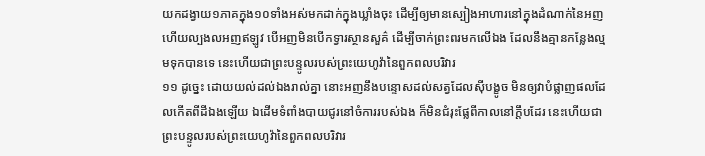យកដង្វាយ១ភាគក្នុង១០ទាំងអស់មកដាក់ក្នុងឃ្លាំងចុះ ដើម្បីឲ្យមានស្បៀងអាហារនៅក្នុងដំណាក់នៃអញ ហើយល្បងលអញឥឡូវ បើអញមិនបើកទ្វារស្ថានសួគ៌ ដើម្បីចាក់ព្រះពរមកលើឯង ដែលនឹងគ្មានកន្លែងល្មមទុកបានទេ នេះហើយជាព្រះបន្ទូលរបស់ព្រះយេហូវ៉ានៃពួកពលបរិវារ
១១ ដូច្នេះ ដោយយល់ដល់ឯងរាល់គ្នា នោះអញនឹងបន្ទោសដល់សត្វដែលស៊ីបង្ខូច មិនឲ្យវាបំផ្លាញផលដែលកើតពីដីឯងឡើយ ឯដើមទំពាំងបាយជូរនៅចំការរបស់ឯង ក៏មិនជំរុះផ្លែពីកាលនៅក្តឹបដែរ នេះហើយជាព្រះបន្ទូលរបស់ព្រះយេហូវ៉ានៃពួកពលបរិវារ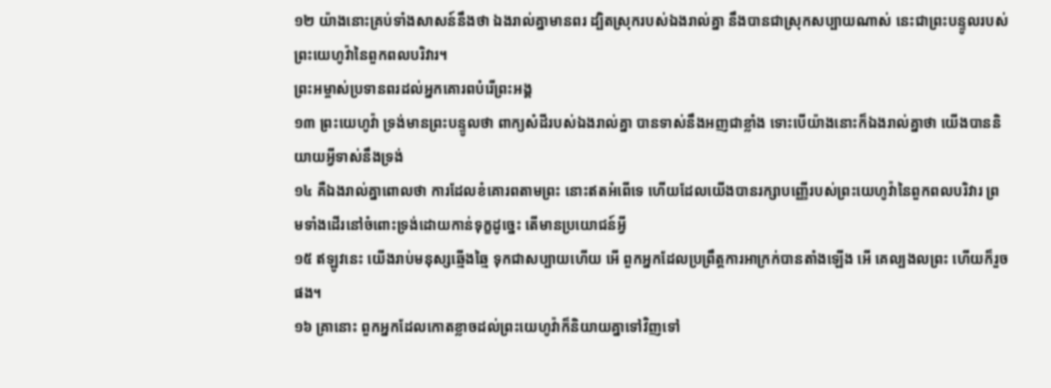១២ យ៉ាងនោះគ្រប់ទាំងសាសន៍នឹងថា ឯងរាល់គ្នាមានពរ ដ្បិតស្រុករបស់ឯងរាល់គ្នា នឹងបានជាស្រុកសប្បាយណាស់ នេះជាព្រះបន្ទូលរបស់ព្រះយេហូវ៉ានៃពួកពលបរិវារ។
ព្រះអម្ចាស់ប្រទានពរដល់អ្នកគោរពបំរើព្រះអង្គ
១៣ ព្រះយេហូវ៉ា ទ្រង់មានព្រះបន្ទូលថា ពាក្យសំដីរបស់ឯងរាល់គ្នា បានទាស់នឹងអញជាខ្លាំង ទោះបើយ៉ាងនោះក៏ឯងរាល់គ្នាថា យើងបាននិយាយអ្វីទាស់នឹងទ្រង់
១៤ គឺឯងរាល់គ្នាពោលថា ការដែលខំគោរពតាមព្រះ នោះឥតអំពើទេ ហើយដែលយើងបានរក្សាបញ្ញើរបស់ព្រះយេហូវ៉ានៃពួកពលបរិវារ ព្រមទាំងដើរនៅចំពោះទ្រង់ដោយកាន់ទុក្ខដូច្នេះ តើមានប្រយោជន៍អ្វី
១៥ ឥឡូវនេះ យើងរាប់មនុស្សឆ្មើងឆ្មៃ ទុកជាសប្បាយហើយ អើ ពួកអ្នកដែលប្រព្រឹត្តការអាក្រក់បានតាំងឡើង អើ គេល្បងលព្រះ ហើយក៏រួចផង។
១៦ គ្រានោះ ពួកអ្នកដែលកោតខ្លាចដល់ព្រះយេហូវ៉ាក៏និយាយគ្នាទៅវិញទៅ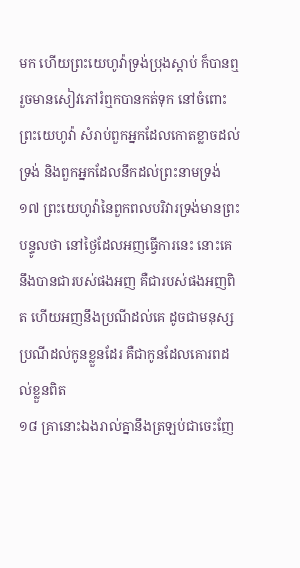មក ហើយព្រះយេហូវ៉ាទ្រង់ប្រុងស្តាប់ ក៏បានឮ រួចមានសៀវភៅរំឮកបានកត់ទុក នៅចំពោះព្រះយេហូវ៉ា សំរាប់ពួកអ្នកដែលកោតខ្លាចដល់ទ្រង់ និងពួកអ្នកដែលនឹកដល់ព្រះនាមទ្រង់
១៧ ព្រះយេហូវ៉ានៃពួកពលបរិវារទ្រង់មានព្រះបន្ទូលថា នៅថ្ងៃដែលអញធ្វើការនេះ នោះគេនឹងបានជារបស់ផងអញ គឺជារបស់ផងអញពិត ហើយអញនឹងប្រណីដល់គេ ដូចជាមនុស្សប្រណីដល់កូនខ្លួនដែរ គឺជាកូនដែលគោរពដល់ខ្លួនពិត
១៨ គ្រានោះឯងរាល់គ្នានឹងត្រឡប់ជាចេះញែ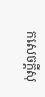កសេចក្តីសុ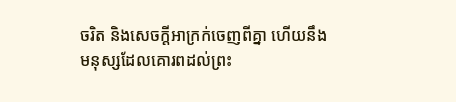ចរិត និងសេចក្តីអាក្រក់ចេញពីគ្នា ហើយនឹងមនុស្សដែលគោរពដល់ព្រះ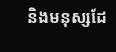និងមនុស្សដែ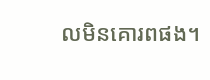លមិនគោរពផង។